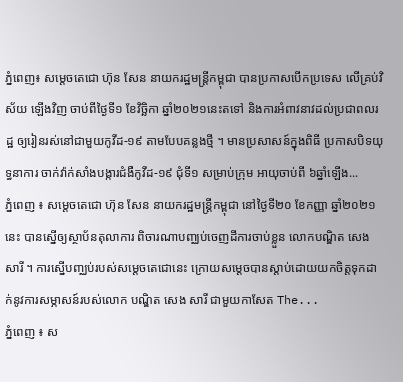ភ្នំពេញ៖ សម្តេចតេជោ ហ៊ុន សែន នាយករដ្ឋមន្រ្តីកម្ពុជា បានប្រកាសបើកប្រទេស លើគ្រប់វិស័យ ឡើងវិញ ចាប់ពីថ្ងៃទី១ ខែវិច្ឆិកា ឆ្នាំ២០២១នេះតទៅ និងការអំពាវនាវដល់ប្រជាពលរដ្ឋ ឲ្យរៀនរស់នៅជាមួយកូវីដ-១៩ តាមបែបគន្លងថ្មី ។ មានប្រសាសន៍ក្នុងពិធី ប្រកាសបិទយុទ្ធនាការ ចាក់វ៉ាក់សាំងបង្ការជំងឺកូវីដ-១៩ ជុំទី១ សម្រាប់ក្រុម អាយុចាប់ពី ៦ឆ្នាំឡើង...
ភ្នំពេញ ៖ សម្តេចតេជោ ហ៊ុន សែន នាយករដ្ឋមន្រ្តីកម្ពុជា នៅថ្ងៃទី២០ ខែកញ្ញា ឆ្នាំ២០២១នេះ បានស្នើឲ្យស្ថាប័នតុលាការ ពិចារណាបញ្ឈប់ចេញដីការចាប់ខ្លួន លោកបណ្ឌិត សេង សារី ។ ការស្នើបញ្ឈប់របស់សម្តេចតេជោនេះ ក្រោយសម្តេចបានស្តាប់ដោយយកចិត្តទុកដាក់នូវការសម្ភាសន៍របស់លោក បណ្ឌិត សេង សារី ជាមួយកាសែត The...
ភ្នំពេញ ៖ ស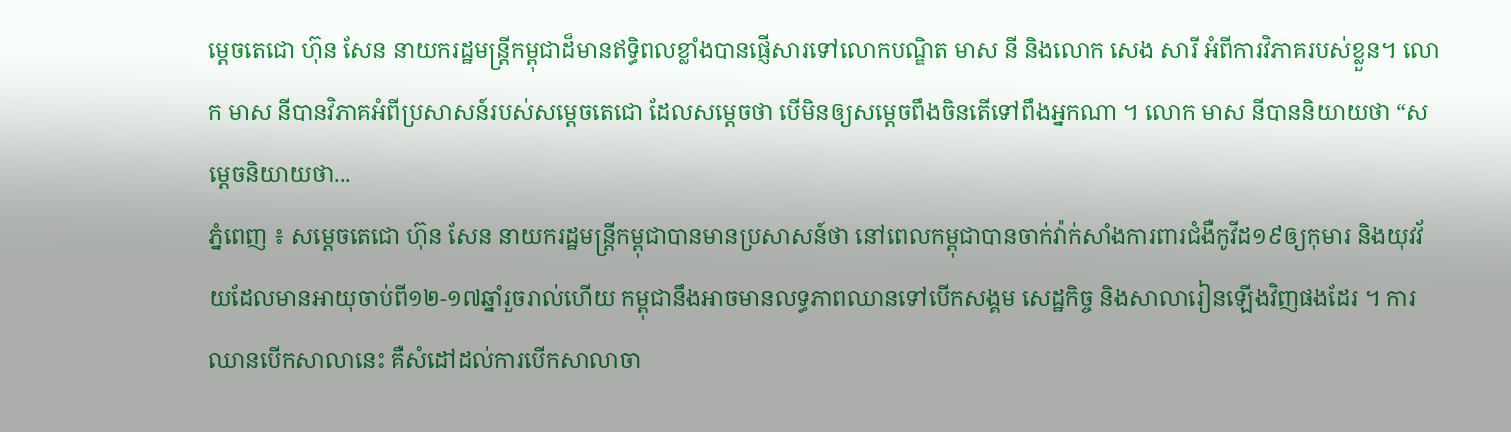ម្តេចតេជោ ហ៊ុន សែន នាយករដ្ឋមន្រ្តីកម្ពុជាដ៏មានឥទ្ធិពលខ្លាំងបានផ្ញើសារទៅលោកបណ្ឌិត មាស នី និងលោក សេង សារី អំពីការវិភាគរបស់ខ្លួន។ លោក មាស នីបានវិភាគអំពីប្រសាសន៍របស់សម្តេចតេជោ ដែលសម្តេចថា បើមិនឲ្យសម្តេចពឹងចិនតើទៅពឹងអ្នកណា ។ លោក មាស នីបាននិយាយថា “សម្តេចនិយាយថា...
ភ្នំពេញ ៖ សម្តេចតេជោ ហ៊ុន សែន នាយករដ្ឋមន្រ្តីកម្ពុជាបានមានប្រសាសន៍ថា នៅពេលកម្ពុជាបានចាក់វ៉ាក់សាំងការពារជំងឺកូវីដ១៩ឲ្យកុមារ និងយុវវ័យដែលមានអាយុចាប់ពី១២-១៧ឆ្នាំរួចរាល់ហើយ កម្ពុជានឹងអាចមានលទ្ធភាពឈានទៅបើកសង្គម សេដ្ឋកិច្ច និងសាលារៀនឡើងវិញផងដែរ ។ ការឈានបើកសាលានេះ គឺសំដៅដល់ការបើកសាលាចា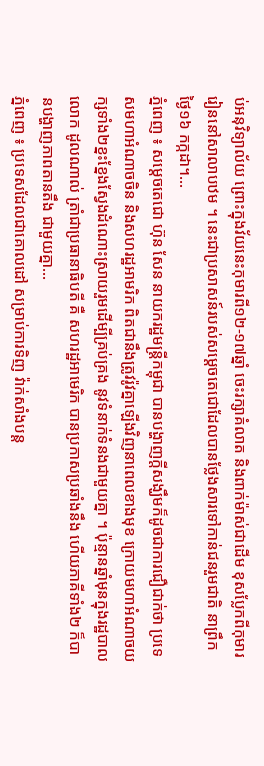ប់អនុវិទ្យាល័យ ព្រោះក្នុងវ័យនេះកុមារពី១២-១៧ឆ្នាំ ចេះរក្សាគំលាត និងពាក់ម៉ាស់ជាដើម ខុសប្លែកពីកុមាររៀននៅសាលាបឋម ។ នេះជាប្រសាសន៍របស់សម្តេចតេជោដែលបានថ្លែងសារទៅកាន់ជនរួមជាតិ នាព្រឹកថ្ងៃ១៦ កក្កដា។...
ភ្នំពេញ ៖ សម្តេចតេជោ ហ៊ុន សែន នាយករដ្ឋមន្រ្តីកម្ពុជា បានបង្ហាញក្តីសង្ឃឹមក៏ដូចជាការជឿជាក់ថា ប្រទេសមហាអំណាចចិន និងសហរដ្ឋអាមរិក ពិតជានឹងត្រូវរ៉ូវគ្នាឡើងវិញនាពេលខាងមុខ ក្រោយមហាអំណាចយក្សទាំង២ខ្នះខ្នែងស្វែងដំណោះស្រាយរួមដើម្បីគ្រប់គ្រង នូវទំនាក់ទំនងជាមួយគ្នា ។ ប៉ុន្មានឆ្នាំមុនក្នុងរដ្ឋបាលលោក ដូលណាល់ ត្រាំជាប្រធានាធិបតី គឺ សហរដ្ឋអាមេរិក បានប្រកាសប្រឆាំងនឹង ហើយភាគីទាំង២ ក៏បានបង្ហាញភាពតានតឹង ជាមួយគ្នា...
ភ្នំពេញ ៖ ប្រទេសដែលជាគោលដៅ សម្រាប់ការទិញ វ៉ាក់សាំងបន្ត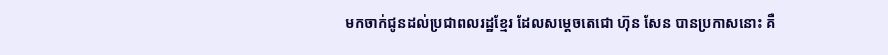មកចាក់ជូនដល់ប្រជាពលរដ្ឋខ្មែរ ដែលសម្តេចតេជោ ហ៊ុន សែន បានប្រកាសនោះ គឺ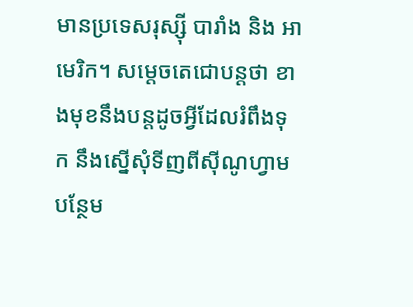មានប្រទេសរុស្ស៊ី បារាំង និង អាមេរិក។ សម្តេចតេជោបន្តថា ខាងមុខនឹងបន្តដូចអ្វីដែលរំពឹងទុក នឹងស្នើសុំទីញពីស៊ីណូហ្វាម បន្ថែម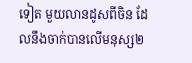ទៀត មួយលានដូសពីចិន ដែលនឹងចាក់បានលើមនុស្ស២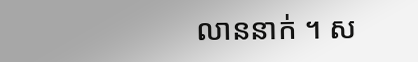លាននាក់ ។ ស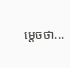ម្តេចថា...